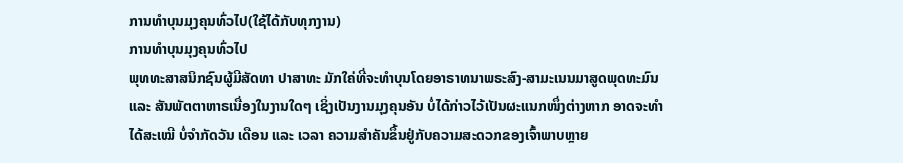ການທໍາບຸນມຸງຄຸນທົ່ວໄປ(ໃຊ້ໄດ້ກັບທຸກງານ)
ການທໍາບຸນມຸງຄຸນທົ່ວໄປ
ພຸທທະສາສນິກຊົນຜູ້ມີສັດທາ ປາສາທະ ມັກໃຄ່ທີ່ຈະທຳບຸນໂດຍອາຣາທນາພຣະສົງ-ສາມະເນນມາສູດພຸດທະມົນ ແລະ ສັນພັຕຕາຫາຣເນື່ອງໃນງານໃດໆ ເຊິ່ງເປັນງານມຸງຄຸນອັນ ບໍ່ໄດ້ກ່າວໄວ້ເປັນຜະແນກໜຶ່ງຕ່າງຫາກ ອາດຈະທຳໄດ້ສະເໝີ ບໍ່ຈຳກັດວັນ ເດືອນ ແລະ ເວລາ ຄວາມສຳຄັນຂຶ້ນຢູ່ກັບຄວາມສະດວກຂອງເຈົ້າພາບຫຼາຍ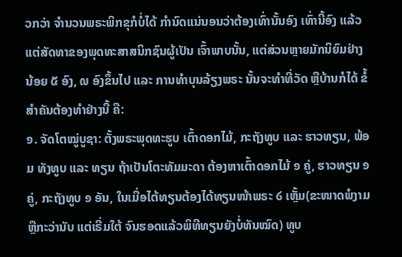ວກວ່າ ຈຳນວນພຣະພິກຂຸກໍບໍ່ໄດ້ ກຳນົດແນ່ນອນວ່າຕ້ອງເທົ່ານັ້ນອົງ ເທົ່ານີ້ອົງ ແລ້ວແຕ່ສັດທາຂອງພຸດທະສາສນິກຊົນຜູ້ເປັນ ເຈົ້າພາບນັ້ນ, ແຕ່ສ່ວນຫຼາຍມັກນິຍົມຢ່າງນ້ອຍ ໕ ອົງ, ໙ ອົງຂຶ້ນໄປ ແລະ ການທຳບຸນລ້ຽງພຣະ ນັ້ນຈະທຳທີ່ວັດ ຫຼືບ້ານກໍໄດ້ ຂໍ້ສຳຄັນຕ້ອງທຳຢ່າງນີ້ ຄື:
໑. ຈັດໂຕໝູ່ບູຊາ: ຕັ້ງພຣະພຸດທະຮູບ ເຕົ້າດອກໄມ້, ກະຖັງທູບ ແລະ ຮາວທຽນ, ພ້ອມ ທັງທູບ ແລະ ທຽນ ຖ້າເປັນໂຕະທັມມະດາ ຕ້ອງຫາເຕົ້າດອກໄມ້ ໑ ຄູ່, ຮາວທຽນ ໑ ຄູ່, ກະຖັງທູບ ໑ ອັນ, ໃນເມື່ອໄຕ້ທຽນຕ້ອງໄດ້ທຽນໜ້າພຣະ ໒ ເຫຼັ້ມ(ຂະໜາດພໍງາມ ຫຼືກະວ່ານັບ ແຕ່ເຣີ່ມໃຕ້ ຈົນຮອດແລ້ວພິທີທຽນຍັງບໍ່ທັນໝົດ) ທູບ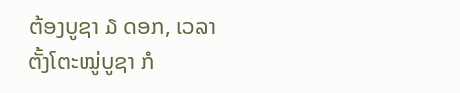ຕ້ອງບູຊາ ໓ ດອກ, ເວລາຕັ້ງໂຕະໝູ່ບູຊາ ກໍ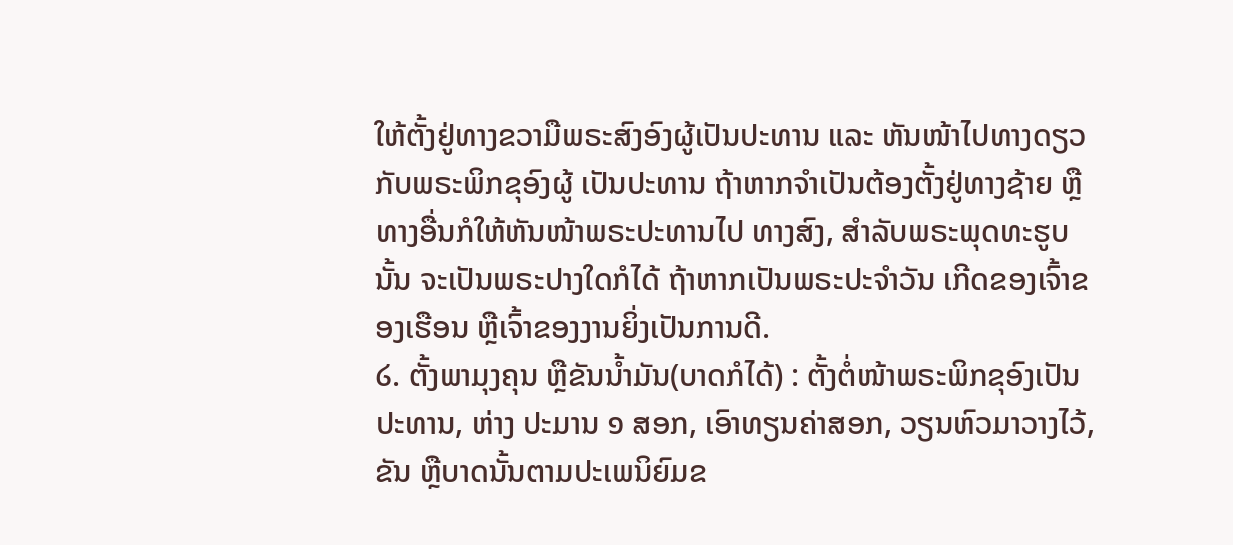ໃຫ້ຕັ້ງຢູ່ທາງຂວາມືພຣະສົງອົງຜູ້ເປັນປະທານ ແລະ ຫັນໜ້າໄປທາງດຽວກັບພຣະພິກຂຸອົງຜູ້ ເປັນປະທານ ຖ້າຫາກຈຳເປັນຕ້ອງຕັ້ງຢູ່ທາງຊ້າຍ ຫຼືທາງອື່ນກໍໃຫ້ຫັນໜ້າພຣະປະທານໄປ ທາງສົງ, ສຳລັບພຣະພຸດທະຮູບນັ້ນ ຈະເປັນພຣະປາງໃດກໍໄດ້ ຖ້າຫາກເປັນພຣະປະຈຳວັນ ເກີດຂອງເຈົ້າຂອງເຮືອນ ຫຼືເຈົ້າຂອງງານຍິ່ງເປັນການດີ.
໒. ຕັ້ງພາມຸງຄຸນ ຫຼືຂັນນ້ຳມັນ(ບາດກໍໄດ້) : ຕັ້ງຕໍ່ໜ້າພຣະພິກຂຸອົງເປັນປະທານ, ຫ່າງ ປະມານ ໑ ສອກ, ເອົາທຽນຄ່າສອກ, ວຽນຫົວມາວາງໄວ້, ຂັນ ຫຼືບາດນັ້ນຕາມປະເພນິຍົມຂ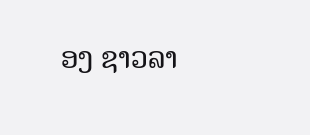ອງ ຊາວລາ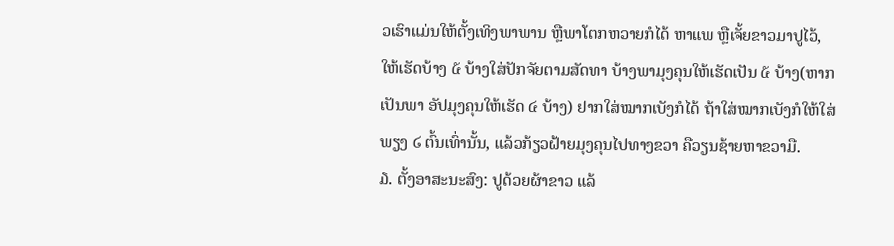ວເຮົາແມ່ນໃຫ້ຕັ້ງເທິງພາພານ ຫຼືພາໂຕກຫວາຍກໍໄດ້ ຫາແພ ຫຼືເຈັ້ຍຂາວມາປູໄວ້, ໃຫ້ເຮັດບ້າງ ໕ ບ້າງໃສ່ປັກຈັຍຕາມສັດທາ ບ້າງພາມຸງຄຸນໃຫ້ເຮັດເປັນ ໕ ບ້າງ(ຫາກເປັນພາ ອັປມຸງຄຸນໃຫ້ເຮັດ ໔ ບ້າງ) ຢາກໃສ່ໝາກເບັງກໍໄດ້ ຖ້າໃສ່ໝາກເບັງກໍໃຫ້ໃສ່ພຽງ ໒ ຕົ້ນເທົ່ານັ້ນ, ແລ້ວກ້ຽວຝ້າຍມຸງຄຸນໄປທາງຂວາ ຄືວຽນຊ້າຍຫາຂວາມື.
໓. ຕັ້ງອາສະນະສົງ: ປູດ້ວຍຜ້າຂາວ ແລ້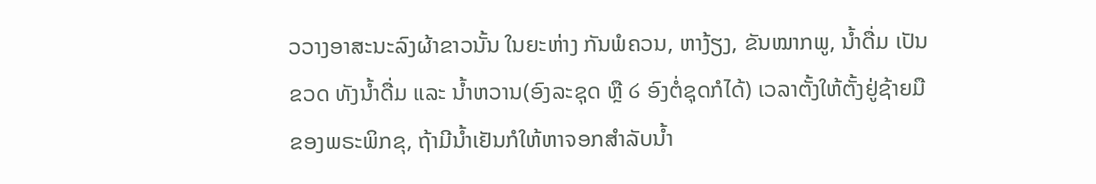ວວາງອາສະນະລົງຜ້າຂາວນັ້ນ ໃນຍະຫ່າງ ກັນພໍຄວນ, ຫາງ້ຽງ, ຂັນໝາກພູ, ນໍ້າດື່ມ ເປັນຂວດ ທັງນໍ້າດື່ມ ແລະ ນໍ້າຫວານ(ອົງລະຊຸດ ຫຼື ໒ ອົງຕໍ່ຊຸດກໍໄດ້) ເວລາຕັ້ງໃຫ້ຕັ້ງຢູ່ຊ້າຍມືຂອງພຣະພິກຂຸ, ຖ້າມີນ້ຳເຢັນກໍໃຫ້ຫາຈອກສຳລັບນ້ຳ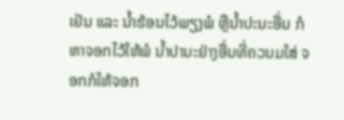ເຢັນ ແລະ ນໍ້າຮ້ອນໄວ້ພຽງພໍ ຫຼືນ້ຳປະນະອື່ນ ກໍຫາຈອກໄວ້ໃຫ້ພໍ ນໍ້າປານະຢ່າງອື່ນທີ່ຄວນມໃສ່ ຈອກກໍໃຫ້ຈອກ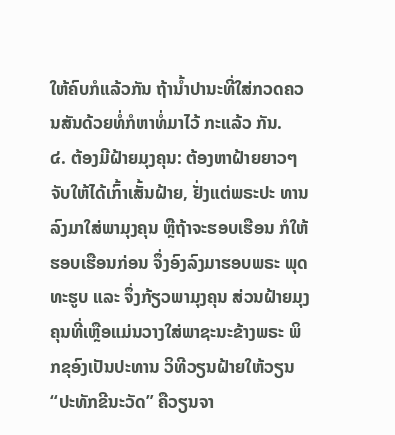ໃຫ້ຄົບກໍແລ້ວກັນ ຖ້ານ້ຳປານະທີ່ໃສ່ກວດຄວນສັນດ້ວຍທໍ່ກໍຫາທໍ່ມາໄວ້ ກະແລ້ວ ກັນ.
໔. ຕ້ອງມີຝ້າຍມຸງຄຸນ: ຕ້ອງຫາຝ້າຍຍາວໆ ຈັບໃຫ້ໄດ້ເກົ້າເສັ້ນຝ້າຍ, ຢັ່ງແຕ່ພຣະປະ ທານລົງມາໃສ່ພາມຸງຄຸນ ຫຼືຖ້າຈະຮອບເຮືອນ ກໍໃຫ້ຮອບເຮືອນກ່ອນ ຈຶ່ງອົງລົງມາຮອບພຣະ ພຸດທະຮູບ ແລະ ຈຶ່ງກ້ຽວພາມຸງຄຸນ ສ່ວນຝ້າຍມຸງຄຸນທີ່ເຫຼືອແມ່ນວາງໃສ່ພາຊະນະຂ້າງພຣະ ພິກຂຸອົງເປັນປະທານ ວິທີວຽນຝ້າຍໃຫ້ວຽນ “ປະທັກຂີນະວັດ” ຄືວຽນຈາ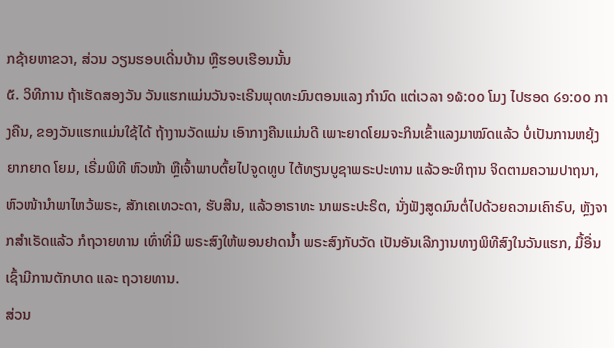ກຊ້າຍຫາຂວາ, ສ່ວນ ວຽນຮອບເດີ່ນບ້ານ ຫຼືຮອບເຮືອນນັ້ນ
໕. ວິທີການ ຖ້າເຮັດສອງວັນ ວັນແຮກແມ່ນວັນຈະເຣີນພຸດທະມົນຕອນແລງ ກຳນົດ ແຕ່ເວລາ ໑໖:໐໐ ໂມງ ໄປຮອດ ໒໑:໐໐ ກາງຄືນ, ຂອງວັນແຮກແມ່ນໃຊ້ໄດ້ ຖ້າງານວັດແມ່ນ ເອົາກາງຄືນແມ່ນດີ ເພາະຍາດໂຍມຈະກິນເຂົ້າແລງມາໝົດແລ້ວ ບໍ່ເປັນການຫຍຸ້ງຍາກຍາດ ໂຍມ, ເຣີ່ມພິທີ ຫົວໜ້າ ຫຼືເຈົ້າພາບຕົ້ຍໄປຈູດທູບ ໄຕ້ທຽນບູຊາພຣະປະທານ ແລ້ວອະທິຖານ ຈິດຕາມຄວາມປາຖນາ, ຫົວໜ້ານຳພາໄຫວ້ພຣະ, ສັກເຄເທວະດາ, ຮັບສີນ, ແລ້ວອາຣາທະ ນາພຣະປະຣິຕ, ນັ່ງຟັງສູດມົນຕໍ່ໄປດ້ວຍຄວາມເຄົາຣົບ, ຫຼັງຈາກສຳເຣັດແລ້ວ ກໍຖວາຍທານ ເທົ່າທີ່ມີ ພຣະສົງໃຫ້ພອນຢາດນໍ້າ ພຣະສົງກັບວັດ ເປັນອັນເລີກງານທາງພິທີສົງໃນວັນແຮກ, ມື້ອື່ນເຊົ້າມີການຕັກບາດ ແລະ ຖວາຍທານ.
ສ່ວນ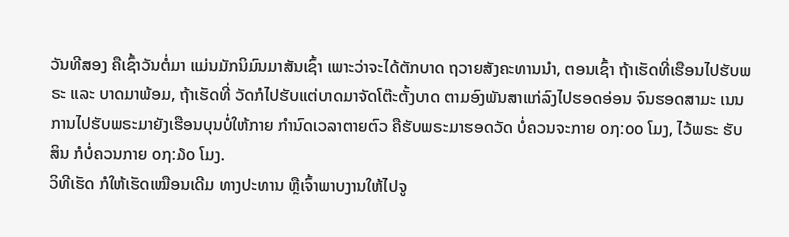ວັນທີສອງ ຄືເຊົ້າວັນຕໍ່ມາ ແມ່ນມັກນິມົນມາສັນເຊົ້າ ເພາະວ່າຈະໄດ້ຕັກບາດ ຖວາຍສັງຄະທານນຳ, ຕອນເຊົ້າ ຖ້າເຮັດທີ່ເຮືອນໄປຮັບພຣະ ແລະ ບາດມາພ້ອມ, ຖ້າເຮັດທີ່ ວັດກໍໄປຮັບແຕ່ບາດມາຈັດໂຕ໊ະຕັ້ງບາດ ຕາມອົງພັນສາແກ່ລົງໄປຮອດອ່ອນ ຈົນຮອດສາມະ ເນນ ການໄປຮັບພຣະມາຍັງເຮືອນບຸນບໍ່ໃຫ້ກາຍ ກຳນົດເວລາຕາຍຕົວ ຄືຮັບພຣະມາຮອດວັດ ບໍ່ຄວນຈະກາຍ ໐໗:໐໐ ໂມງ, ໄວ້ພຣະ ຮັບສິນ ກໍບໍ່ຄວນກາຍ ໐໗:໓໐ ໂມງ.
ວິທີເຮັດ ກໍໃຫ້ເຮັດເໝືອນເດີມ ທາງປະທານ ຫຼືເຈົ້າພາບງານໃຫ້ໄປຈູ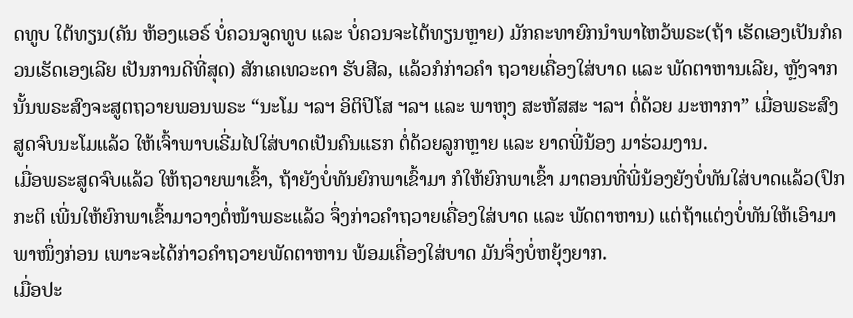ດທູບ ໃຕ້ທຽນ(ຄັນ ຫ້ອງແອຣ໌ ບໍ່ຄວນຈູດທູບ ແລະ ບໍ່ຄວນຈະໄຕ້ທຽນຫຼາຍ) ມັກຄະທາຍົກນຳພາໄຫວ້ພຣະ(ຖ້າ ເຮັດເອງເປັນກໍຄວນເຮັດເອງເລີຍ ເປັນການດີທີ່ສຸດ) ສັກເຄເທວະດາ ຮັບສີລ, ແລ້ວກໍກ່າວຄຳ ຖວາຍເຄື່ອງໃສ່ບາດ ແລະ ພັດຕາຫານເລີຍ, ຫຼັງຈາກນັ້ນພຣະສົງຈະສູຕຖວາຍພອນພຣະ “ນະໂມ ຯລຯ ອິຕິປິໂສ ຯລຯ ແລະ ພາຫຸງ ສະຫັສສະ ຯລຯ ຕໍ່ດ້ວຍ ມະຫາກາ” ເມື່ອພຣະສົງ ສູດຈົບນະໂມແລ້ວ ໃຫ້ເຈົ້າພາບເຣີ່ມໄປໃສ່ບາດເປັນຄົນແຮກ ຕໍ່ດ້ວຍລູກຫຼາຍ ແລະ ຍາດພີ່ນ້ອງ ມາຮ່ວມງານ.
ເມື່ອພຣະສູດຈົບແລ້ວ ໃຫ້ຖວາຍພາເຂົ້າ, ຖ້າຍັງບໍ່ທັນຍົກພາເຂົ້າມາ ກໍໃຫ້ຍົກພາເຂົ້າ ມາຕອນທີ່ພີ່ນ້ອງຍັງບໍ່ທັນໃສ່ບາດແລ້ວ(ປົກກະຕິ ເພີ່ນໃຫ້ຍົກພາເຂົ້າມາວາງຕໍ່ໜ້າພຣະແລ້ວ ຈຶ່ງກ່າວຄຳຖວາຍເຄື່ອງໃສ່ບາດ ແລະ ພັດຕາຫານ) ແຕ່ຖ້າແຕ່ງບໍ່ທັນໃຫ້ເອົາມາພາໜຶ່ງກ່ອນ ເພາະຈະໄດ້ກ່າວຄຳຖວາຍພັດຕາຫານ ພ້ອມເຄື່ອງໃສ່ບາດ ມັນຈຶ່ງບໍ່ຫຍຸ້ງຍາກ.
ເມື່ອປະ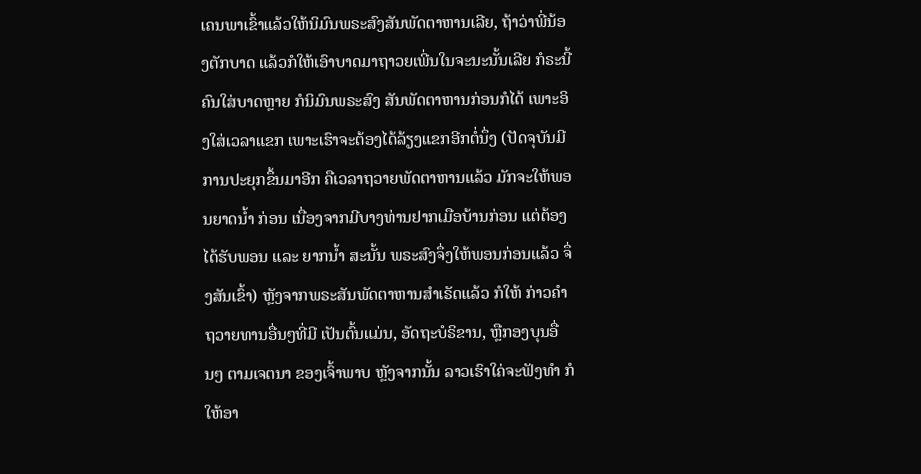ເຄນພາເຂົ້າແລ້ວໃຫ້ນິມົນພຣະສົງສັນພັດຕາຫານເລີຍ, ຖ້າວ່າພີ່ນ້ອງຕັກບາດ ແລ້ວກໍໃຫ້ເອົາບາດມາຖາວຍເພີ່ນໃນຈະນະນັ້ນເລີຍ ກໍຣະນີ້ຄົນໃສ່ບາດຫຼາຍ ກໍນິມົນພຣະສົງ ສັນພັດຕາຫານກ່ອນກໍໄດ້ ເພາະອິງໃສ່ເວລາແຂກ ເພາະເຮົາຈະຕ້ອງໄດ້ລ້ຽງແຂກອີກຕໍ່ນຶ່ງ (ປັດຈຸບັນມີການປະຍຸກຂຶ້ນມາອີກ ຄືເວລາຖວາຍພັດຕາຫານແລ້ວ ມັກຈະໃຫ້ພອນຍາດນ້ຳ ກ່ອນ ເນື່ອງຈາກມີບາງທ່ານຢາກເມືອບ້ານກ່ອນ ແຕ່ຕ້ອງໄດ້ຮັບພອນ ແລະ ຍາກນໍ້າ ສະນັ້ນ ພຣະສົງຈຶ່ງໃຫ້ພອນກ່ອນແລ້ວ ຈຶ່ງສັນເຂົ້າ) ຫຼັງຈາກພຣະສັນພັດຕາຫານສໍາເຣັດແລ້ວ ກໍໃຫ້ ກ່າວຄຳຖວາຍທານອື່ນໆທີ່ມີ ເປັນຕົ້ນແມ່ນ, ອັດຖະບໍຣິຂານ, ຫຼືກອງບຸນອື່ນໆ ຕາມເຈຕນາ ຂອງເຈົ້າພາບ ຫຼັງຈາກນັ້ນ ລາວເຮົາໃຄ່ຈະຟັງທຳ ກໍໃຫ້ອາ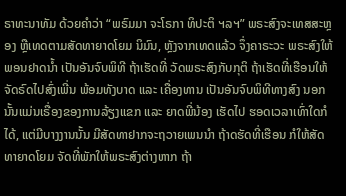ຣາທະນາທັມ ດ້ວຍຄຳວ່າ “ພຣົມມາ ຈະໂຣກາ ທິປະຕິ ຯລຯ” ພຣະສົງຈະເທສສະຫຼອງ ຫຼືເທດຕາມສັດທາຍາດໂຍມ ນິມົນ, ຫຼັງຈາກເທດແລ້ວ ຈຶ່ງຄາຣະວະ ພຣະສົງໃຫ້ພອນຢາດນ້ຳ ເປັນອັນຈົບພິທີ ຖ້າເຮັດທີ່ ວັດພຣະສົງກັບກຸຕິ ຖ້າເຮັດທີ່ເຮືອນໃຫ້ຈັດຣົດໄປສົ່ງເພີ່ນ ພ້ອມທັງບາດ ແລະ ເຄື່ອງທານ ເປັນອັນຈົບພິທີທາງສົງ ນອກນັ້ນແມ່ນເຣື່ອງຂອງການລ້ຽງແຂກ ແລະ ຍາດພີ່ນ້ອງ ເຮັດໄປ ຮອດເວລາເທົ່າໃດກໍໄດ້, ແຕ່ມີບາງງານນັ້ນ ມີສັດທາຢາກຈະຖວາຍເພນນຳ ຖ້າດຮັດທີ່ເຮືອນ ກໍໃຫ້ສັດທາຍາດໂຍມ ຈັດທີ່ພັກໃຫ້ພຣະສົງຕ່າງຫາກ ຖ້າ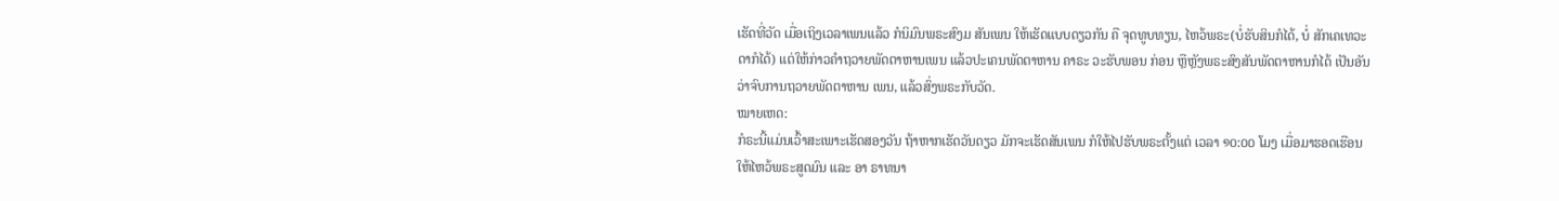ເຮັດທີ່ວັດ ເມື່ອເຖິງເວລາເພນແລ້ວ ກໍນິມົນພຣະສົງມ ສັນເພນ ໃຫ້ເຮັດແບບດຽວກັນ ຄື ຈຸດທູບທຽນ, ໄຫວ້ພຣະ(ບໍ່ຮັບສິນກໍໄດ້, ບໍ່ ສັກເຄເທວະດາກໍໄດ້) ແຕ່ໃຫ້ກ່າວຄຳຖວາຍພັດຕາຫານເພນ ແລ້ວປະເຄນພັດຕາຫານ ຄາຣະ ວະຮັບພອນ ກ່ອນ ຫຼືຫຼັງພຣະສົງສັນພັດຕາຫານກໍໄດ້ ເປັນອັນວ່າຈົບການຖວາຍພັດຕາຫານ ເພນ, ແລ້ວສົ່ງພຣະກັບວັດ.
ໝາຍເຫດ:
ກໍຣະນີ້ແມ່ນເວົ້າສະເພາະເຮັດສອງວັນ ຖ້າຫາກເຮັດວັນດຽວ ມັກຈະເຮັດສັນເພນ ກໍໃຫ້ໄປຮັບພຣະຕັ້ງແຕ່ ເວລາ ໑໐:໐໐ ໂມງ ເມື່ອມາຮອດເຮືອນໃຫ້ໄຫວ້ພຣະສູດມົນ ແລະ ອາ ຣາທນາ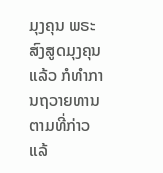ມຸງຄຸນ ພຣະສົງສູດມຸງຄຸນແລ້ວ ກໍທຳການຖວາຍທານຕາມທີ່ກ່າວແລ້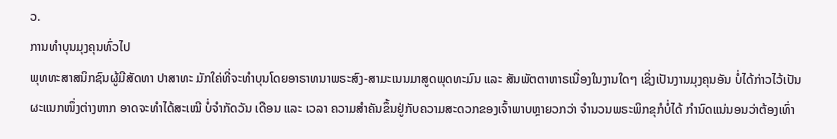ວ.
ການທໍາບຸນມຸງຄຸນທົ່ວໄປ
ພຸທທະສາສນິກຊົນຜູ້ມີສັດທາ ປາສາທະ ມັກໃຄ່ທີ່ຈະທຳບຸນໂດຍອາຣາທນາພຣະສົງ-ສາມະເນນມາສູດພຸດທະມົນ ແລະ ສັນພັຕຕາຫາຣເນື່ອງໃນງານໃດໆ ເຊິ່ງເປັນງານມຸງຄຸນອັນ ບໍ່ໄດ້ກ່າວໄວ້ເປັນຜະແນກໜຶ່ງຕ່າງຫາກ ອາດຈະທຳໄດ້ສະເໝີ ບໍ່ຈຳກັດວັນ ເດືອນ ແລະ ເວລາ ຄວາມສຳຄັນຂຶ້ນຢູ່ກັບຄວາມສະດວກຂອງເຈົ້າພາບຫຼາຍວກວ່າ ຈຳນວນພຣະພິກຂຸກໍບໍ່ໄດ້ ກຳນົດແນ່ນອນວ່າຕ້ອງເທົ່າ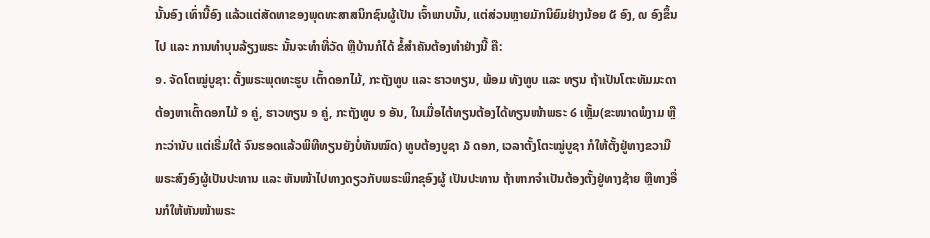ນັ້ນອົງ ເທົ່ານີ້ອົງ ແລ້ວແຕ່ສັດທາຂອງພຸດທະສາສນິກຊົນຜູ້ເປັນ ເຈົ້າພາບນັ້ນ, ແຕ່ສ່ວນຫຼາຍມັກນິຍົມຢ່າງນ້ອຍ ໕ ອົງ, ໙ ອົງຂຶ້ນໄປ ແລະ ການທຳບຸນລ້ຽງພຣະ ນັ້ນຈະທຳທີ່ວັດ ຫຼືບ້ານກໍໄດ້ ຂໍ້ສຳຄັນຕ້ອງທຳຢ່າງນີ້ ຄື:
໑. ຈັດໂຕໝູ່ບູຊາ: ຕັ້ງພຣະພຸດທະຮູບ ເຕົ້າດອກໄມ້, ກະຖັງທູບ ແລະ ຮາວທຽນ, ພ້ອມ ທັງທູບ ແລະ ທຽນ ຖ້າເປັນໂຕະທັມມະດາ ຕ້ອງຫາເຕົ້າດອກໄມ້ ໑ ຄູ່, ຮາວທຽນ ໑ ຄູ່, ກະຖັງທູບ ໑ ອັນ, ໃນເມື່ອໄຕ້ທຽນຕ້ອງໄດ້ທຽນໜ້າພຣະ ໒ ເຫຼັ້ມ(ຂະໜາດພໍງາມ ຫຼືກະວ່ານັບ ແຕ່ເຣີ່ມໃຕ້ ຈົນຮອດແລ້ວພິທີທຽນຍັງບໍ່ທັນໝົດ) ທູບຕ້ອງບູຊາ ໓ ດອກ, ເວລາຕັ້ງໂຕະໝູ່ບູຊາ ກໍໃຫ້ຕັ້ງຢູ່ທາງຂວາມືພຣະສົງອົງຜູ້ເປັນປະທານ ແລະ ຫັນໜ້າໄປທາງດຽວກັບພຣະພິກຂຸອົງຜູ້ ເປັນປະທານ ຖ້າຫາກຈຳເປັນຕ້ອງຕັ້ງຢູ່ທາງຊ້າຍ ຫຼືທາງອື່ນກໍໃຫ້ຫັນໜ້າພຣະ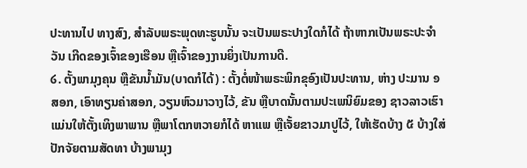ປະທານໄປ ທາງສົງ, ສຳລັບພຣະພຸດທະຮູບນັ້ນ ຈະເປັນພຣະປາງໃດກໍໄດ້ ຖ້າຫາກເປັນພຣະປະຈຳວັນ ເກີດຂອງເຈົ້າຂອງເຮືອນ ຫຼືເຈົ້າຂອງງານຍິ່ງເປັນການດີ.
໒. ຕັ້ງພາມຸງຄຸນ ຫຼືຂັນນ້ຳມັນ(ບາດກໍໄດ້) : ຕັ້ງຕໍ່ໜ້າພຣະພິກຂຸອົງເປັນປະທານ, ຫ່າງ ປະມານ ໑ ສອກ, ເອົາທຽນຄ່າສອກ, ວຽນຫົວມາວາງໄວ້, ຂັນ ຫຼືບາດນັ້ນຕາມປະເພນິຍົມຂອງ ຊາວລາວເຮົາແມ່ນໃຫ້ຕັ້ງເທິງພາພານ ຫຼືພາໂຕກຫວາຍກໍໄດ້ ຫາແພ ຫຼືເຈັ້ຍຂາວມາປູໄວ້, ໃຫ້ເຮັດບ້າງ ໕ ບ້າງໃສ່ປັກຈັຍຕາມສັດທາ ບ້າງພາມຸງ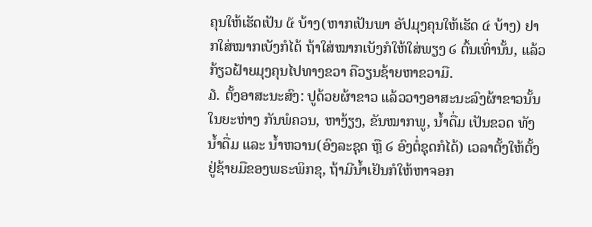ຄຸນໃຫ້ເຮັດເປັນ ໕ ບ້າງ(ຫາກເປັນພາ ອັປມຸງຄຸນໃຫ້ເຮັດ ໔ ບ້າງ) ຢາກໃສ່ໝາກເບັງກໍໄດ້ ຖ້າໃສ່ໝາກເບັງກໍໃຫ້ໃສ່ພຽງ ໒ ຕົ້ນເທົ່ານັ້ນ, ແລ້ວກ້ຽວຝ້າຍມຸງຄຸນໄປທາງຂວາ ຄືວຽນຊ້າຍຫາຂວາມື.
໓. ຕັ້ງອາສະນະສົງ: ປູດ້ວຍຜ້າຂາວ ແລ້ວວາງອາສະນະລົງຜ້າຂາວນັ້ນ ໃນຍະຫ່າງ ກັນພໍຄວນ, ຫາງ້ຽງ, ຂັນໝາກພູ, ນໍ້າດື່ມ ເປັນຂວດ ທັງນໍ້າດື່ມ ແລະ ນໍ້າຫວານ(ອົງລະຊຸດ ຫຼື ໒ ອົງຕໍ່ຊຸດກໍໄດ້) ເວລາຕັ້ງໃຫ້ຕັ້ງຢູ່ຊ້າຍມືຂອງພຣະພິກຂຸ, ຖ້າມີນ້ຳເຢັນກໍໃຫ້ຫາຈອກ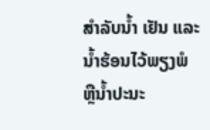ສຳລັບນ້ຳ ເຢັນ ແລະ ນໍ້າຮ້ອນໄວ້ພຽງພໍ ຫຼືນ້ຳປະນະ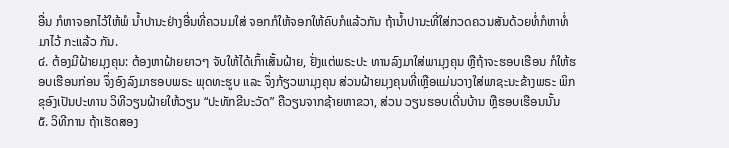ອື່ນ ກໍຫາຈອກໄວ້ໃຫ້ພໍ ນໍ້າປານະຢ່າງອື່ນທີ່ຄວນມໃສ່ ຈອກກໍໃຫ້ຈອກໃຫ້ຄົບກໍແລ້ວກັນ ຖ້ານ້ຳປານະທີ່ໃສ່ກວດຄວນສັນດ້ວຍທໍ່ກໍຫາທໍ່ມາໄວ້ ກະແລ້ວ ກັນ.
໔. ຕ້ອງມີຝ້າຍມຸງຄຸນ: ຕ້ອງຫາຝ້າຍຍາວໆ ຈັບໃຫ້ໄດ້ເກົ້າເສັ້ນຝ້າຍ, ຢັ່ງແຕ່ພຣະປະ ທານລົງມາໃສ່ພາມຸງຄຸນ ຫຼືຖ້າຈະຮອບເຮືອນ ກໍໃຫ້ຮອບເຮືອນກ່ອນ ຈຶ່ງອົງລົງມາຮອບພຣະ ພຸດທະຮູບ ແລະ ຈຶ່ງກ້ຽວພາມຸງຄຸນ ສ່ວນຝ້າຍມຸງຄຸນທີ່ເຫຼືອແມ່ນວາງໃສ່ພາຊະນະຂ້າງພຣະ ພິກຂຸອົງເປັນປະທານ ວິທີວຽນຝ້າຍໃຫ້ວຽນ “ປະທັກຂີນະວັດ” ຄືວຽນຈາກຊ້າຍຫາຂວາ, ສ່ວນ ວຽນຮອບເດີ່ນບ້ານ ຫຼືຮອບເຮືອນນັ້ນ
໕. ວິທີການ ຖ້າເຮັດສອງ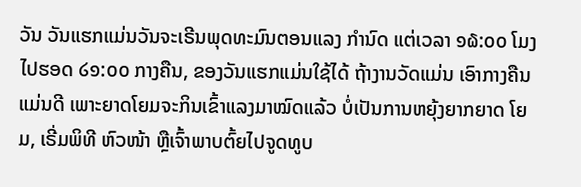ວັນ ວັນແຮກແມ່ນວັນຈະເຣີນພຸດທະມົນຕອນແລງ ກຳນົດ ແຕ່ເວລາ ໑໖:໐໐ ໂມງ ໄປຮອດ ໒໑:໐໐ ກາງຄືນ, ຂອງວັນແຮກແມ່ນໃຊ້ໄດ້ ຖ້າງານວັດແມ່ນ ເອົາກາງຄືນແມ່ນດີ ເພາະຍາດໂຍມຈະກິນເຂົ້າແລງມາໝົດແລ້ວ ບໍ່ເປັນການຫຍຸ້ງຍາກຍາດ ໂຍມ, ເຣີ່ມພິທີ ຫົວໜ້າ ຫຼືເຈົ້າພາບຕົ້ຍໄປຈູດທູບ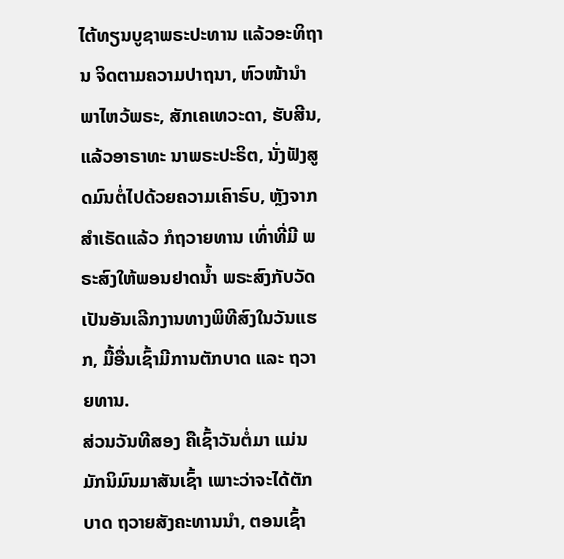ໄຕ້ທຽນບູຊາພຣະປະທານ ແລ້ວອະທິຖານ ຈິດຕາມຄວາມປາຖນາ, ຫົວໜ້ານຳພາໄຫວ້ພຣະ, ສັກເຄເທວະດາ, ຮັບສີນ, ແລ້ວອາຣາທະ ນາພຣະປະຣິຕ, ນັ່ງຟັງສູດມົນຕໍ່ໄປດ້ວຍຄວາມເຄົາຣົບ, ຫຼັງຈາກສຳເຣັດແລ້ວ ກໍຖວາຍທານ ເທົ່າທີ່ມີ ພຣະສົງໃຫ້ພອນຢາດນໍ້າ ພຣະສົງກັບວັດ ເປັນອັນເລີກງານທາງພິທີສົງໃນວັນແຮກ, ມື້ອື່ນເຊົ້າມີການຕັກບາດ ແລະ ຖວາຍທານ.
ສ່ວນວັນທີສອງ ຄືເຊົ້າວັນຕໍ່ມາ ແມ່ນມັກນິມົນມາສັນເຊົ້າ ເພາະວ່າຈະໄດ້ຕັກບາດ ຖວາຍສັງຄະທານນຳ, ຕອນເຊົ້າ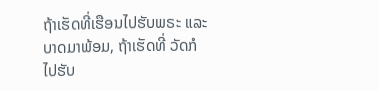ຖ້າເຮັດທີ່ເຮືອນໄປຮັບພຣະ ແລະ ບາດມາພ້ອມ, ຖ້າເຮັດທີ່ ວັດກໍໄປຮັບ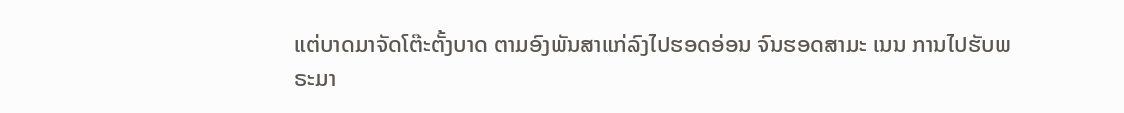ແຕ່ບາດມາຈັດໂຕ໊ະຕັ້ງບາດ ຕາມອົງພັນສາແກ່ລົງໄປຮອດອ່ອນ ຈົນຮອດສາມະ ເນນ ການໄປຮັບພຣະມາ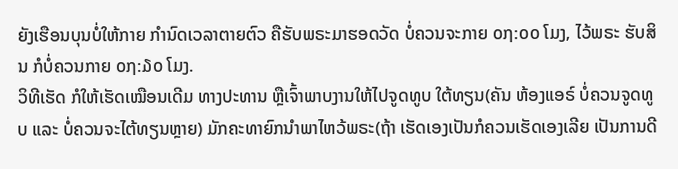ຍັງເຮືອນບຸນບໍ່ໃຫ້ກາຍ ກຳນົດເວລາຕາຍຕົວ ຄືຮັບພຣະມາຮອດວັດ ບໍ່ຄວນຈະກາຍ ໐໗:໐໐ ໂມງ, ໄວ້ພຣະ ຮັບສິນ ກໍບໍ່ຄວນກາຍ ໐໗:໓໐ ໂມງ.
ວິທີເຮັດ ກໍໃຫ້ເຮັດເໝືອນເດີມ ທາງປະທານ ຫຼືເຈົ້າພາບງານໃຫ້ໄປຈູດທູບ ໃຕ້ທຽນ(ຄັນ ຫ້ອງແອຣ໌ ບໍ່ຄວນຈູດທູບ ແລະ ບໍ່ຄວນຈະໄຕ້ທຽນຫຼາຍ) ມັກຄະທາຍົກນຳພາໄຫວ້ພຣະ(ຖ້າ ເຮັດເອງເປັນກໍຄວນເຮັດເອງເລີຍ ເປັນການດີ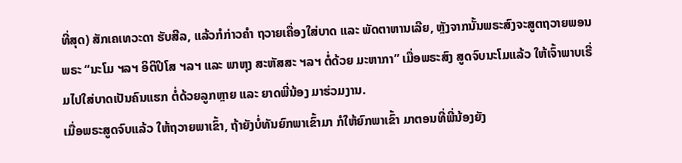ທີ່ສຸດ) ສັກເຄເທວະດາ ຮັບສີລ, ແລ້ວກໍກ່າວຄຳ ຖວາຍເຄື່ອງໃສ່ບາດ ແລະ ພັດຕາຫານເລີຍ, ຫຼັງຈາກນັ້ນພຣະສົງຈະສູຕຖວາຍພອນພຣະ “ນະໂມ ຯລຯ ອິຕິປິໂສ ຯລຯ ແລະ ພາຫຸງ ສະຫັສສະ ຯລຯ ຕໍ່ດ້ວຍ ມະຫາກາ” ເມື່ອພຣະສົງ ສູດຈົບນະໂມແລ້ວ ໃຫ້ເຈົ້າພາບເຣີ່ມໄປໃສ່ບາດເປັນຄົນແຮກ ຕໍ່ດ້ວຍລູກຫຼາຍ ແລະ ຍາດພີ່ນ້ອງ ມາຮ່ວມງານ.
ເມື່ອພຣະສູດຈົບແລ້ວ ໃຫ້ຖວາຍພາເຂົ້າ, ຖ້າຍັງບໍ່ທັນຍົກພາເຂົ້າມາ ກໍໃຫ້ຍົກພາເຂົ້າ ມາຕອນທີ່ພີ່ນ້ອງຍັງ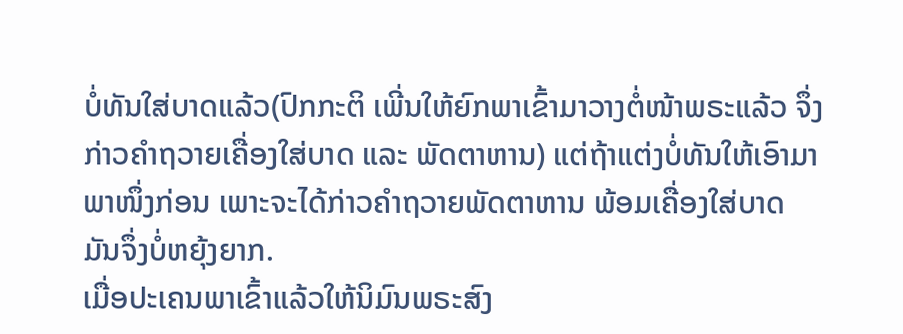ບໍ່ທັນໃສ່ບາດແລ້ວ(ປົກກະຕິ ເພີ່ນໃຫ້ຍົກພາເຂົ້າມາວາງຕໍ່ໜ້າພຣະແລ້ວ ຈຶ່ງກ່າວຄຳຖວາຍເຄື່ອງໃສ່ບາດ ແລະ ພັດຕາຫານ) ແຕ່ຖ້າແຕ່ງບໍ່ທັນໃຫ້ເອົາມາພາໜຶ່ງກ່ອນ ເພາະຈະໄດ້ກ່າວຄຳຖວາຍພັດຕາຫານ ພ້ອມເຄື່ອງໃສ່ບາດ ມັນຈຶ່ງບໍ່ຫຍຸ້ງຍາກ.
ເມື່ອປະເຄນພາເຂົ້າແລ້ວໃຫ້ນິມົນພຣະສົງ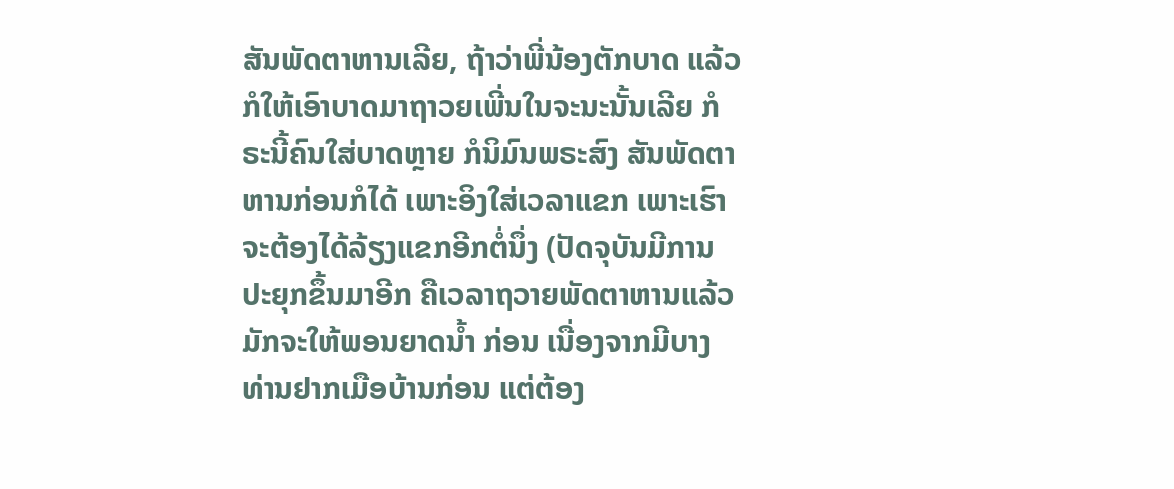ສັນພັດຕາຫານເລີຍ, ຖ້າວ່າພີ່ນ້ອງຕັກບາດ ແລ້ວກໍໃຫ້ເອົາບາດມາຖາວຍເພີ່ນໃນຈະນະນັ້ນເລີຍ ກໍຣະນີ້ຄົນໃສ່ບາດຫຼາຍ ກໍນິມົນພຣະສົງ ສັນພັດຕາຫານກ່ອນກໍໄດ້ ເພາະອິງໃສ່ເວລາແຂກ ເພາະເຮົາຈະຕ້ອງໄດ້ລ້ຽງແຂກອີກຕໍ່ນຶ່ງ (ປັດຈຸບັນມີການປະຍຸກຂຶ້ນມາອີກ ຄືເວລາຖວາຍພັດຕາຫານແລ້ວ ມັກຈະໃຫ້ພອນຍາດນ້ຳ ກ່ອນ ເນື່ອງຈາກມີບາງທ່ານຢາກເມືອບ້ານກ່ອນ ແຕ່ຕ້ອງ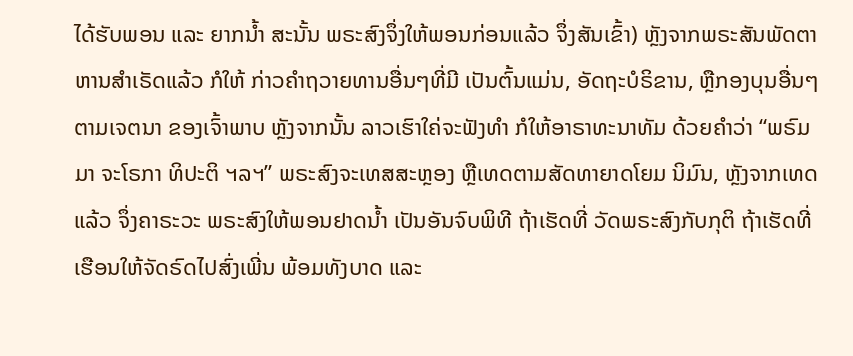ໄດ້ຮັບພອນ ແລະ ຍາກນໍ້າ ສະນັ້ນ ພຣະສົງຈຶ່ງໃຫ້ພອນກ່ອນແລ້ວ ຈຶ່ງສັນເຂົ້າ) ຫຼັງຈາກພຣະສັນພັດຕາຫານສໍາເຣັດແລ້ວ ກໍໃຫ້ ກ່າວຄຳຖວາຍທານອື່ນໆທີ່ມີ ເປັນຕົ້ນແມ່ນ, ອັດຖະບໍຣິຂານ, ຫຼືກອງບຸນອື່ນໆ ຕາມເຈຕນາ ຂອງເຈົ້າພາບ ຫຼັງຈາກນັ້ນ ລາວເຮົາໃຄ່ຈະຟັງທຳ ກໍໃຫ້ອາຣາທະນາທັມ ດ້ວຍຄຳວ່າ “ພຣົມມາ ຈະໂຣກາ ທິປະຕິ ຯລຯ” ພຣະສົງຈະເທສສະຫຼອງ ຫຼືເທດຕາມສັດທາຍາດໂຍມ ນິມົນ, ຫຼັງຈາກເທດແລ້ວ ຈຶ່ງຄາຣະວະ ພຣະສົງໃຫ້ພອນຢາດນ້ຳ ເປັນອັນຈົບພິທີ ຖ້າເຮັດທີ່ ວັດພຣະສົງກັບກຸຕິ ຖ້າເຮັດທີ່ເຮືອນໃຫ້ຈັດຣົດໄປສົ່ງເພີ່ນ ພ້ອມທັງບາດ ແລະ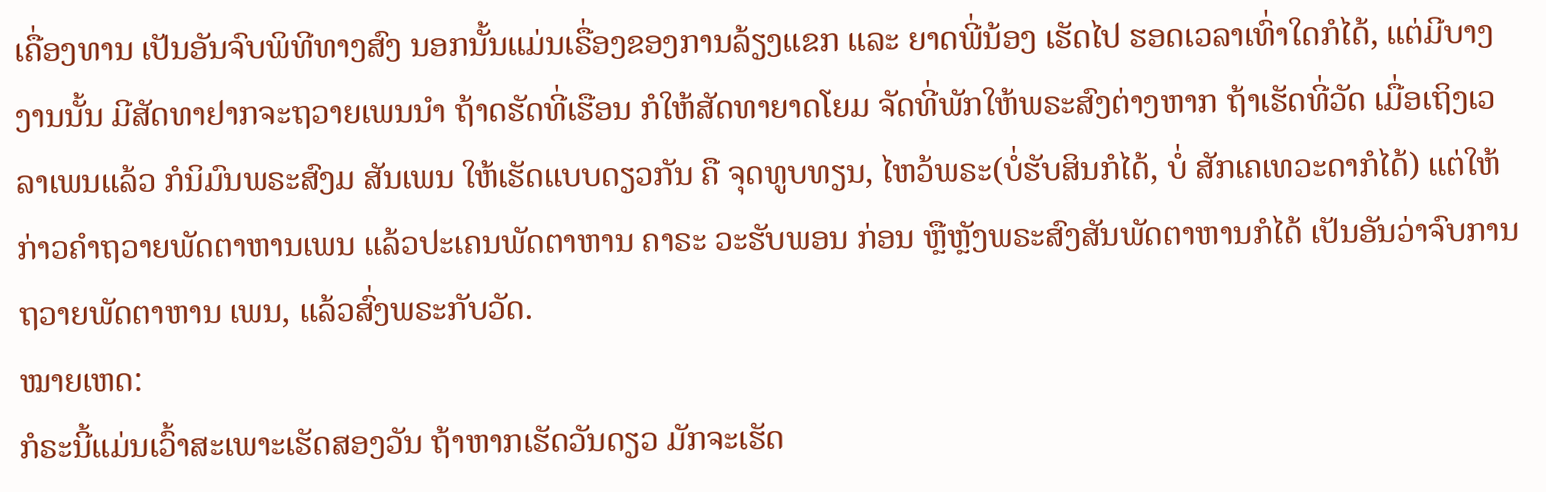ເຄື່ອງທານ ເປັນອັນຈົບພິທີທາງສົງ ນອກນັ້ນແມ່ນເຣື່ອງຂອງການລ້ຽງແຂກ ແລະ ຍາດພີ່ນ້ອງ ເຮັດໄປ ຮອດເວລາເທົ່າໃດກໍໄດ້, ແຕ່ມີບາງງານນັ້ນ ມີສັດທາຢາກຈະຖວາຍເພນນຳ ຖ້າດຮັດທີ່ເຮືອນ ກໍໃຫ້ສັດທາຍາດໂຍມ ຈັດທີ່ພັກໃຫ້ພຣະສົງຕ່າງຫາກ ຖ້າເຮັດທີ່ວັດ ເມື່ອເຖິງເວລາເພນແລ້ວ ກໍນິມົນພຣະສົງມ ສັນເພນ ໃຫ້ເຮັດແບບດຽວກັນ ຄື ຈຸດທູບທຽນ, ໄຫວ້ພຣະ(ບໍ່ຮັບສິນກໍໄດ້, ບໍ່ ສັກເຄເທວະດາກໍໄດ້) ແຕ່ໃຫ້ກ່າວຄຳຖວາຍພັດຕາຫານເພນ ແລ້ວປະເຄນພັດຕາຫານ ຄາຣະ ວະຮັບພອນ ກ່ອນ ຫຼືຫຼັງພຣະສົງສັນພັດຕາຫານກໍໄດ້ ເປັນອັນວ່າຈົບການຖວາຍພັດຕາຫານ ເພນ, ແລ້ວສົ່ງພຣະກັບວັດ.
ໝາຍເຫດ:
ກໍຣະນີ້ແມ່ນເວົ້າສະເພາະເຮັດສອງວັນ ຖ້າຫາກເຮັດວັນດຽວ ມັກຈະເຮັດ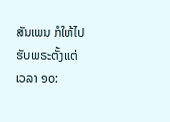ສັນເພນ ກໍໃຫ້ໄປຮັບພຣະຕັ້ງແຕ່ ເວລາ ໑໐: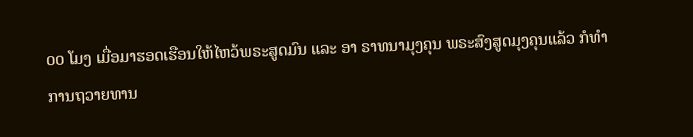໐໐ ໂມງ ເມື່ອມາຮອດເຮືອນໃຫ້ໄຫວ້ພຣະສູດມົນ ແລະ ອາ ຣາທນາມຸງຄຸນ ພຣະສົງສູດມຸງຄຸນແລ້ວ ກໍທຳການຖວາຍທານ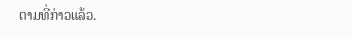ຕາມທີ່ກ່າວແລ້ວ.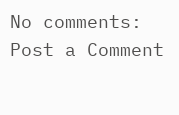No comments:
Post a Comment